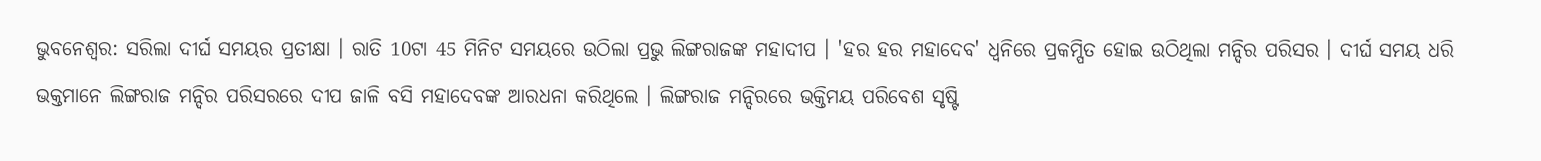ଭୁବନେଶ୍ବର: ସରିଲା ଦୀର୍ଘ ସମୟର ପ୍ରତୀକ୍ଷା । ରାତି 10ଟା 45 ମିନିଟ ସମୟରେ ଉଠିଲା ପ୍ରଭୁ ଲିଙ୍ଗରାଜଙ୍କ ମହାଦୀପ । 'ହର ହର ମହାଦେବ' ଧ୍ବନିରେ ପ୍ରକମ୍ପିତ ହୋଇ ଉଠିଥିଲା ମନ୍ଦିର ପରିସର । ଦୀର୍ଘ ସମୟ ଧରି ଭକ୍ତମାନେ ଲିଙ୍ଗରାଜ ମନ୍ଦିର ପରିସରରେ ଦୀପ ଜାଳି ବସି ମହାଦେବଙ୍କ ଆରଧନା କରିଥିଲେ । ଲିଙ୍ଗରାଜ ମନ୍ଦିରରେ ଭକ୍ତିମୟ ପରିବେଶ ସୃଷ୍ଟି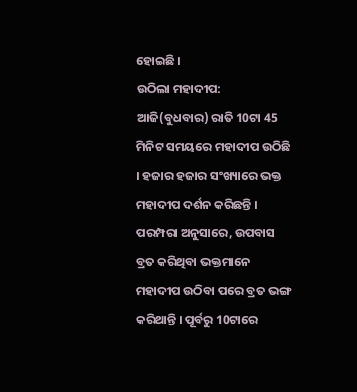ହୋଇଛି ।
ଉଠିଲା ମହାଦୀପ:
ଆଜି(ବୁଧବାର) ରାତି 10ଟା 45 ମିନିଟ ସମୟରେ ମହାଦୀପ ଉଠିଛି । ହଜାର ହଜାର ସଂଖ୍ୟାରେ ଭକ୍ତ ମହାଦୀପ ଦର୍ଶନ କରିଛନ୍ତି । ପରମ୍ପରା ଅନୁସାରେ, ଉପବାସ ବ୍ରତ କରିଥିବା ଭକ୍ତମାନେ ମହାଦୀପ ଉଠିବା ପରେ ବ୍ରତ ଭଙ୍ଗ କରିଥାନ୍ତି । ପୂର୍ବରୁ 10ଟାରେ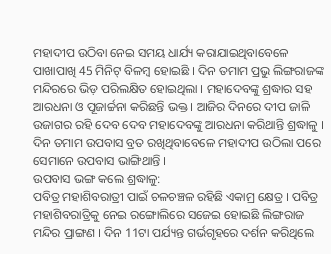ମହାଦୀପ ଉଠିବା ନେଇ ସମୟ ଧାର୍ଯ୍ୟ କରାଯାଇଥିବାବେଳେ ପାଖାପାଖି 45 ମିନିଟ୍ ବିଳମ୍ବ ହୋଇଛି । ଦିନ ତମାମ ପ୍ରଭୁ ଲିଙ୍ଗରାଜଙ୍କ ମନ୍ଦିରରେ ଭିଡ଼ ପରିଲକ୍ଷିତ ହୋଇଥିଲା । ମହାଦେବଙ୍କୁ ଶ୍ରଦ୍ଧାର ସହ ଆରଧନା ଓ ପୂଜାର୍ଚ୍ଚନା କରିଛନ୍ତି ଭକ୍ତ । ଆଜିର ଦିନରେ ଦୀପ ଜାଳି ଉଜାଗର ରହି ଦେବ ଦେବ ମହାଦେବଙ୍କୁ ଆରଧନା କରିଥାନ୍ତି ଶ୍ରଦ୍ଧାଳୁ । ଦିନ ତମାମ ଉପବାସ ବ୍ରତ ରଖିଥିବାବେଳେ ମହାଦୀପ ଉଠିଲା ପରେ ସେମାନେ ଉପବାସ ଭାଙ୍ଗିଥାନ୍ତି ।
ଉପବାସ ଭଙ୍ଗ କଲେ ଶ୍ରଦ୍ଧାଳୁ:
ପବିତ୍ର ମହାଶିବରାତ୍ରୀ ପାଇଁ ଚଳଚଞ୍ଚଳ ରହିଛି ଏକାମ୍ର କ୍ଷେତ୍ର । ପବିତ୍ର ମହାଶିବରାତ୍ରିକୁ ନେଇ ରଙ୍ଗୋଲିରେ ସଜେଇ ହୋଇଛି ଲିଙ୍ଗରାଜ ମନ୍ଦିର ପ୍ରାଙ୍ଗଣ । ଦିନ 11ଟା ପର୍ଯ୍ୟନ୍ତ ଗର୍ଭଗୃହରେ ଦର୍ଶନ କରିଥିଲେ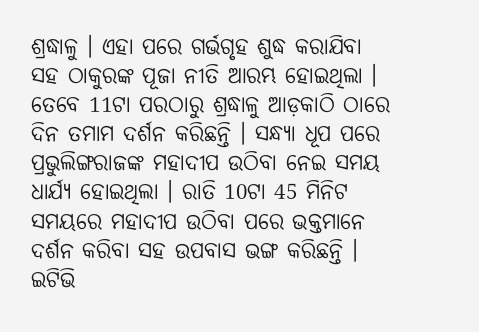ଶ୍ରଦ୍ଧାଳୁ । ଏହା ପରେ ଗର୍ଭଗୃହ ଶୁଦ୍ଧ କରାଯିବା ସହ ଠାକୁରଙ୍କ ପୂଜା ନୀତି ଆରମ୍ଭ ହୋଇଥିଲା । ତେବେ 11ଟା ପରଠାରୁ ଶ୍ରଦ୍ଧାଳୁ ଆଡ଼କାଠି ଠାରେ ଦିନ ତମାମ ଦର୍ଶନ କରିଛନ୍ତି । ସନ୍ଧ୍ୟା ଧୂପ ପରେ ପ୍ରଭୁଲିଙ୍ଗରାଜଙ୍କ ମହାଦୀପ ଉଠିବା ନେଇ ସମୟ ଧାର୍ଯ୍ୟ ହୋଇଥିଲା । ରାତି 10ଟା 45 ମିନିଟ ସମୟରେ ମହାଦୀପ ଉଠିବା ପରେ ଭକ୍ତମାନେ ଦର୍ଶନ କରିବା ସହ ଉପବାସ ଭଙ୍ଗ କରିଛନ୍ତି ।
ଇଟିଭି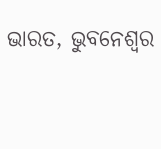ଭାରତ, ଭୁବନେଶ୍ବର